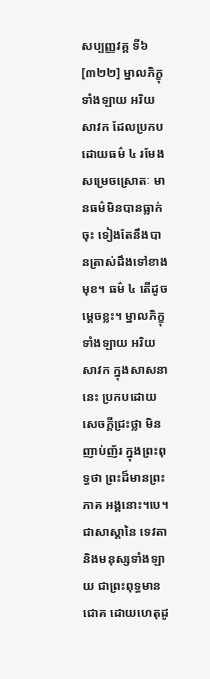សប្បញ្ញវគ្គ ទី៦
[៣២២] ម្នាលភិក្ខុទាំងឡាយ អរិយសាវក ដែលប្រកបដោយធម៌ ៤ រមែងសម្រេចស្រោតៈ មានធម៌មិនបានធ្លាក់ចុះ ទៀងតែនឹងបានត្រាស់ដឹងទៅខាងមុខ។ ធម៌ ៤ តើដូចម្ដេចខ្លះ។ ម្នាលភិក្ខុទាំងឡាយ អរិយសាវក ក្នុងសាសនានេះ ប្រកបដោយសេចក្ដីជ្រះថ្លា មិនញាប់ញ័រ ក្នុងព្រះពុទ្ធថា ព្រះដ៏មានព្រះភាគ អង្គនោះ។បេ។ ជាសាស្ដានៃ ទេវតា និងមនុស្សទាំងឡាយ ជាព្រះពុទ្ធមានជោគ ដោយហេតុដូ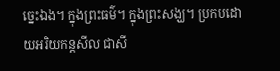ច្នេះឯង។ ក្នុងព្រះធម៌។ ក្នុងព្រះសង្ឃ។ ប្រកបដោយអរិយកន្តសីល ជាសី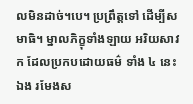លមិនដាច់។បេ។ ប្រព្រឹត្តទៅ ដើម្បីសមាធិ។ ម្នាលភិក្ខុទាំងឡាយ អរិយសាវក ដែលប្រកបដោយធម៌ ទាំង ៤ នេះឯង រមែងស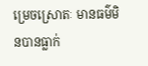ម្រេចស្រោតៈ មានធម៌មិនបានធ្លាក់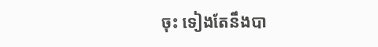ចុះ ទៀងតែនឹងបា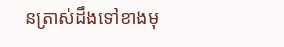នត្រាស់ដឹងទៅខាងមុ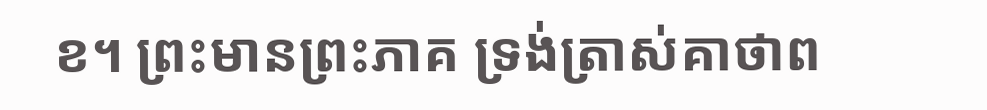ខ។ ព្រះមានព្រះភាគ ទ្រង់ត្រាស់គាថាព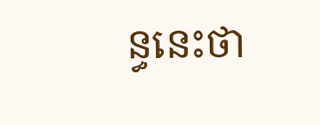ន្ធនេះថា